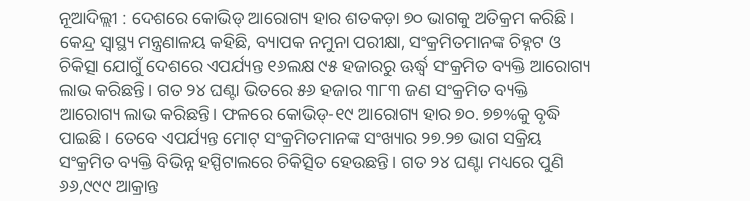ନୂଆଦିଲ୍ଲୀ : ଦେଶରେ କୋଭିଡ୍ ଆରୋଗ୍ୟ ହାର ଶତକଡ଼ା ୭୦ ଭାଗକୁ ଅତିକ୍ରମ କରିଛି। କେନ୍ଦ୍ର ସ୍ୱାସ୍ଥ୍ୟ ମନ୍ତ୍ରଣାଳୟ କହିଛି, ବ୍ୟାପକ ନମୁନା ପରୀକ୍ଷା, ସଂକ୍ରମିତମାନଙ୍କ ଚିହ୍ନଟ ଓ ଚିକିତ୍ସା ଯୋଗୁଁ ଦେଶରେ ଏପର୍ଯ୍ୟନ୍ତ ୧୬ଲକ୍ଷ ୯୫ ହଜାରରୁ ଊର୍ଦ୍ଧ୍ବ ସଂକ୍ରମିତ ବ୍ୟକ୍ତି ଆରୋଗ୍ୟ ଲାଭ କରିଛନ୍ତି। ଗତ ୨୪ ଘଣ୍ଟା ଭିତରେ ୫୬ ହଜାର ୩୮୩ ଜଣ ସଂକ୍ରମିତ ବ୍ୟକ୍ତି ଆରୋଗ୍ୟ ଲାଭ କରିଛନ୍ତି। ଫଳରେ କୋଭିଡ୍-୧୯ ଆରୋଗ୍ୟ ହାର ୭୦. ୭୭%କୁ ବୃଦ୍ଧି ପାଇଛି। ତେବେ ଏପର୍ଯ୍ୟନ୍ତ ମୋଟ୍ ସଂକ୍ରମିତମାନଙ୍କ ସଂଖ୍ୟାର ୨୭.୨୭ ଭାଗ ସକ୍ରିୟ ସଂକ୍ରମିତ ବ୍ୟକ୍ତି ବିଭିନ୍ନ ହସ୍ପିଟାଲରେ ଚିକିତ୍ସିତ ହେଉଛନ୍ତି। ଗତ ୨୪ ଘଣ୍ଟା ମଧ୍ୟରେ ପୁଣି ୬୬,୯୯୯ ଆକ୍ରାନ୍ତ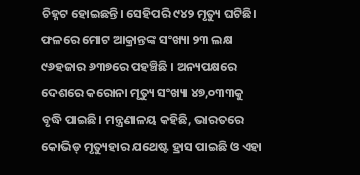ଚିହ୍ନଟ ହୋଇଛନ୍ତି। ସେହିପରି ୯୪୨ ମୃତ୍ୟୁ ଘଟିଛି। ଫଳରେ ମୋଟ ଆକ୍ରାନ୍ତଙ୍କ ସଂଖ୍ୟା ୨୩ ଲକ୍ଷ ୯୬ହଜାର ୬୩୭ରେ ପହଞ୍ଚିଛି । ଅନ୍ୟପକ୍ଷରେ ଦେଶରେ କରୋନା ମୃତ୍ୟୁ ସଂଖ୍ୟା ୪୭,୦୩୩କୁ ବୃଦ୍ଧି ପାଇଛି। ମନ୍ତ୍ରଣାଳୟ କହିଛି, ଭାରତରେ କୋଭିଡ୍ ମୃତ୍ୟୁହାର ଯଥେଷ୍ଟ ହ୍ରାସ ପାଇଛି ଓ ଏହା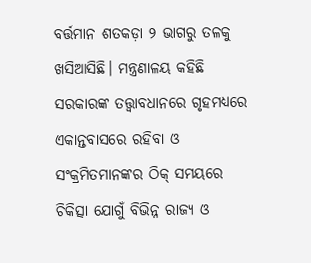ବର୍ତ୍ତମାନ ଶତକଡ଼ା ୨ ଭାଗରୁ ତଳକୁ ଖସିଆସିଛି। ମନ୍ତ୍ରଣାଳୟ କହିଛି ସରକାରଙ୍କ ତତ୍ତ୍ୱାବଧାନରେ ଗୃହମଧ୍ୟରେ ଏକାନ୍ତବାସରେ ରହିବା ଓ ସଂକ୍ରମିତମାନଙ୍କର ଠିକ୍ ସମୟରେ ଚିକିତ୍ସା ଯୋଗୁଁ ବିଭିନ୍ନ ରାଜ୍ୟ ଓ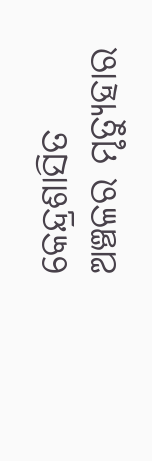କେନ୍ଦ୍ରଶାସିତ ଅଞ୍ଚଳର ମୃତ୍ୟୁହାର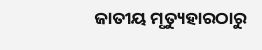ଜାତୀୟ ମୃତ୍ୟୁହାରଠାରୁ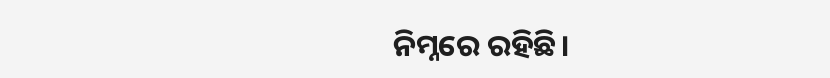ନିମ୍ନରେ ରହିଛି।